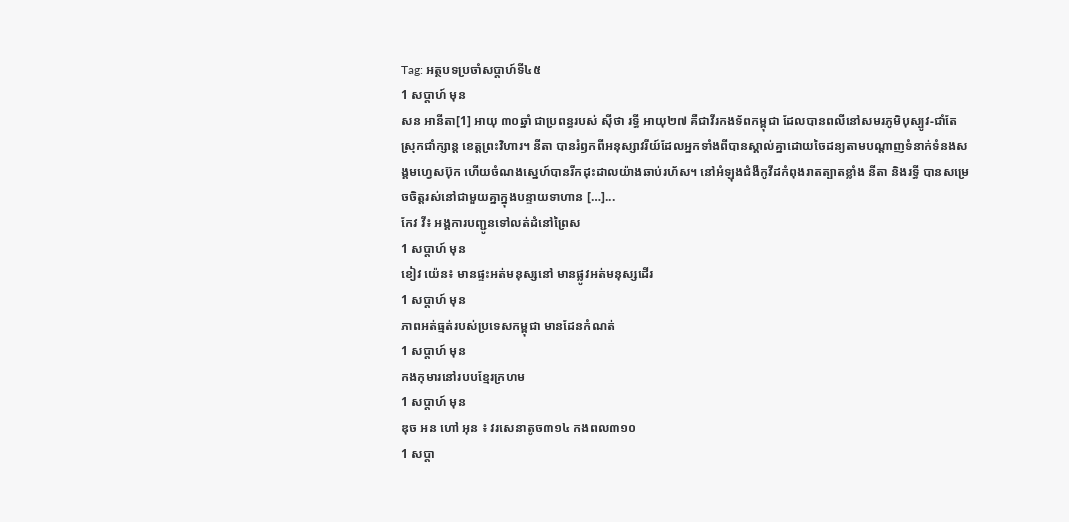Tag: អត្ថបទប្រចាំសប្តាហ៍ទី៤៥
1 សប្ដាហ៍ មុន
សន អានីតា[1] អាយុ ៣០ឆ្នាំ ជាប្រពន្ធរបស់ ស៊ីថា រទ្ធី អាយុ២៧ គឺជាវីរកងទ័ពកម្ពុជា ដែលបានពលីនៅសមរភូមិបុស្បូវ-ជាំតែ ស្រុកជាំក្សាន្ត ខេត្តព្រះវិហារ។ នីតា បានរំឭកពីអនុស្សាវរីយ៍ដែលអ្នកទាំងពីបានស្គាល់គ្នាដោយចៃដន្យតាមបណ្ដាញទំនាក់ទំនងសង្គមហ្វេសប៊ុក ហើយចំណងស្នេហ៍បានរីកដុះដាលយ៉ាងឆាប់រហ័ស។ នៅអំឡុងជំងឺកូវីដកំពុងរាតត្បាតខ្លាំង នីតា និងរទ្ធី បានសម្រេចចិត្តរស់នៅជាមួយគ្នាក្នុងបន្ទាយទាហាន […]...
កែវ វី៖ អង្គការបញ្ជូនទៅលត់ដំនៅព្រៃស
1 សប្ដាហ៍ មុន
ខៀវ យ៉េន៖ មានផ្ទះអត់មនុស្សនៅ មានផ្លូវអត់មនុស្សដើរ
1 សប្ដាហ៍ មុន
ភាពអត់ធ្មត់របស់ប្រទេសកម្ពុជា មានដែនកំណត់
1 សប្ដាហ៍ មុន
កងកុមារនៅរបបខ្មែរក្រហម
1 សប្ដាហ៍ មុន
ឌុច អន ហៅ អុន ៖ វរសេនាតូច៣១៤ កងពល៣១០
1 សប្ដា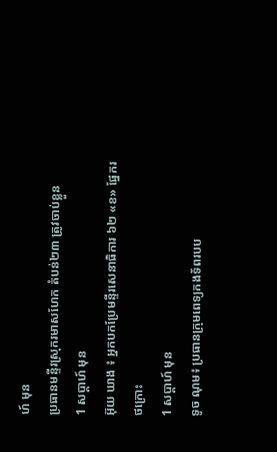ហ៍ មុន
ប្រធានមន្ទីរស្រុករមាសហែក តំបន់២៣ ត្រូវចាប់ខ្លួន
1 សប្ដាហ៍ មុន
អ៊ុយ ឃាង ៖ អ្នកបកប្រែមន្ទីរសេនាធិការ ៦២ «ខ» ផ្នែករថក្រោះ
1 សប្ដាហ៍ មុន
ទូច ណុម៖ ប្រធានក្រុមពេទ្យកងទ័ពរបប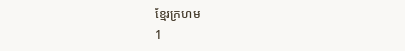ខ្មែរក្រហម
1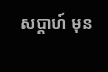សប្ដាហ៍ មុន